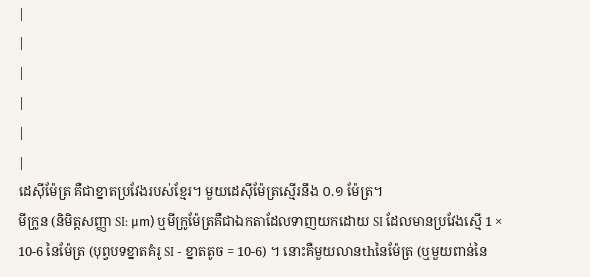|
|
|
|
|
|
ដេស៊ីម៉ែត្រ គឺជាខ្នាតប្រវែងរបស់ខ្មែរ។ មួយដេស៊ីម៉ែត្រស្មើរនឹង ០.១ ម៉ែត្រ។
មីក្រូន (និមិត្តសញ្ញា SI: μm) ឬមីក្រូម៉ែត្រគឺជាឯកតាដែលទាញយកដោយ SI ដែលមានប្រវែងស្មើ 1 × 10-6 នៃម៉ែត្រ (បុព្វបទខ្នាតគំរូ SI - ខ្នាតតូច = 10-6) ។ នោះគឺមួយលានthនៃម៉ែត្រ (ឬមួយពាន់នៃ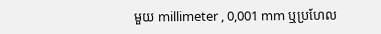មួយ millimeter , 0,001 mm ឬប្រហែល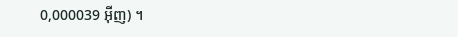0,000039 អ៊ីញ) ។